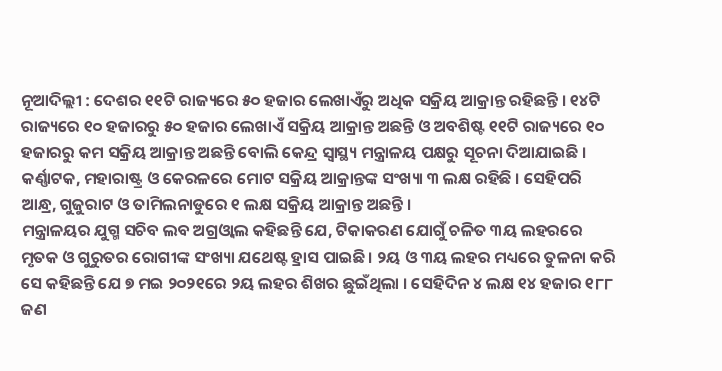ନୂଆଦିଲ୍ଲୀ : ଦେଶର ୧୧ଟି ରାଜ୍ୟରେ ୫୦ ହଜାର ଲେଖାଏଁରୁ ଅଧିକ ସକ୍ରିୟ ଆକ୍ରାନ୍ତ ରହିଛନ୍ତି । ୧୪ଟି ରାଜ୍ୟରେ ୧୦ ହଜାରରୁ ୫୦ ହଜାର ଲେଖାଏଁ ସକ୍ରିୟ ଆକ୍ରାନ୍ତ ଅଛନ୍ତି ଓ ଅବଶିଷ୍ଟ ୧୧ଟି ରାଜ୍ୟରେ ୧୦ ହଜାରରୁ କମ ସକ୍ରିୟ ଆକ୍ରାନ୍ତ ଅଛନ୍ତି ବୋଲି କେନ୍ଦ୍ର ସ୍ବାସ୍ଥ୍ୟ ମନ୍ତ୍ରାଳୟ ପକ୍ଷରୁ ସୂଚନା ଦିଆଯାଇଛି ।
କର୍ଣ୍ଣାଟକ, ମହାରାଷ୍ଟ୍ର ଓ କେରଳରେ ମୋଟ ସକ୍ରିୟ ଆକ୍ରାନ୍ତଙ୍କ ସଂଖ୍ୟା ୩ ଲକ୍ଷ ରହିଛି । ସେହିପରି ଆନ୍ଧ୍ର, ଗୁଜୁରାଟ ଓ ତାମିଲନାଡୁରେ ୧ ଲକ୍ଷ ସକ୍ରିୟ ଆକ୍ରାନ୍ତ ଅଛନ୍ତି ।
ମନ୍ତ୍ରାଳୟର ଯୁଗ୍ମ ସଚିବ ଲବ ଅଗ୍ରଓ୍ବାଲ କହିଛନ୍ତି ଯେ, ଟିକାକରଣ ଯୋଗୁଁ ଚଳିତ ୩ୟ ଲହରରେ ମୃତକ ଓ ଗୁରୁତର ରୋଗୀଙ୍କ ସଂଖ୍ୟା ଯଥେଷ୍ଟ ହ୍ରାସ ପାଇଛି । ୨ୟ ଓ ୩ୟ ଲହର ମଧ୍ୟରେ ତୁଳନା କରି ସେ କହିଛନ୍ତି ଯେ ୭ ମଇ ୨୦୨୧ରେ ୨ୟ ଲହର ଶିଖର ଛୁଇଁଥିଲା । ସେହିଦିନ ୪ ଲକ୍ଷ ୧୪ ହଜାର ୧୮୮ ଜଣ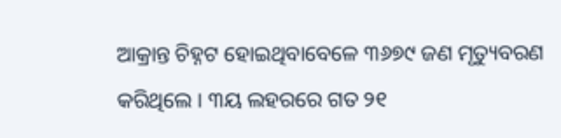ଆକ୍ରାନ୍ତ ଚିହ୍ନଟ ହୋଇଥିବାବେଳେ ୩୬୭୯ ଜଣ ମୃତ୍ୟୁବରଣ କରିଥିଲେ । ୩ୟ ଲହରରେ ଗତ ୨୧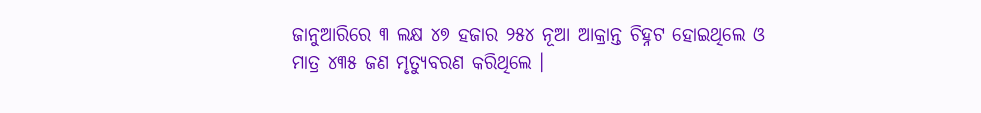ଜାନୁଆରିରେ ୩ ଲକ୍ଷ ୪୭ ହଜାର ୨୫୪ ନୂଆ ଆକ୍ରାନ୍ତ ଚିହ୍ନଟ ହୋଇଥିଲେ ଓ ମାତ୍ର ୪୩୫ ଜଣ ମୃତ୍ୟୁବରଣ କରିଥିଲେ ।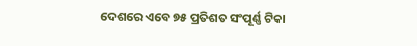ଦେଶରେ ଏବେ ୭୫ ପ୍ରତିଶତ ସଂପୂର୍ଣ୍ଣ ଟିକା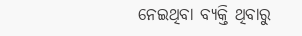ନେଇଥିବା ବ୍ୟକ୍ତି ଥିବାରୁ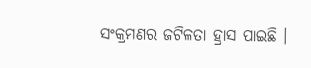ସଂକ୍ରମଣର ଜଟିଳତା ହ୍ରାସ ପାଇଛି ।